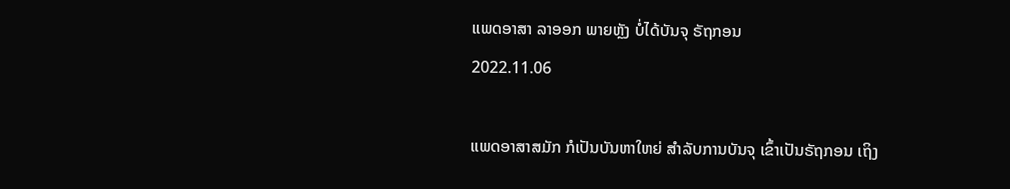ແພດອາສາ ລາອອກ ພາຍຫຼັງ ບໍ່ໄດ້ບັນຈຸ ຣັຖກອນ
2022.11.06

ແພດອາສາສມັກ ກໍເປັນບັນຫາໃຫຍ່ ສຳລັບການບັນຈຸ ເຂົ້າເປັນຣັຖກອນ ເຖິງ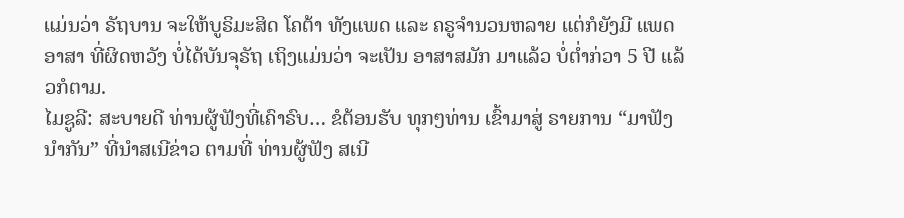ແມ່ນວ່າ ຣັຖບານ ຈະໃຫ້ບູຣິມະສິດ ໂຄຕ້າ ທັງແພດ ແລະ ຄຣູຈຳນວນຫລາຍ ແຕ່ກໍຍັງມີ ແພດອາສາ ທີ່ຜິດຫວັງ ບໍ່ໄດ້ບັນຈຸຣັຖ ເຖິງແມ່ນວ່າ ຈະເປັນ ອາສາສມັກ ມາແລ້ວ ບໍ່ຕໍ່າກ່ວາ 5 ປີ ແລ້ວກໍຕາມ.
ໄມຊູລີ: ສະບາຍດີ ທ່ານຜູ້ຟັງທີ່ເຄົາຣົບ… ຂໍຕ້ອນຮັບ ທຸກໆທ່ານ ເຂົ້າມາສູ່ ຣາຍການ “ມາຟັງນຳກັນ” ທີ່ນຳສເນີຂ່າວ ຕາມທີ່ ທ່ານຜູ້ຟັງ ສເນີ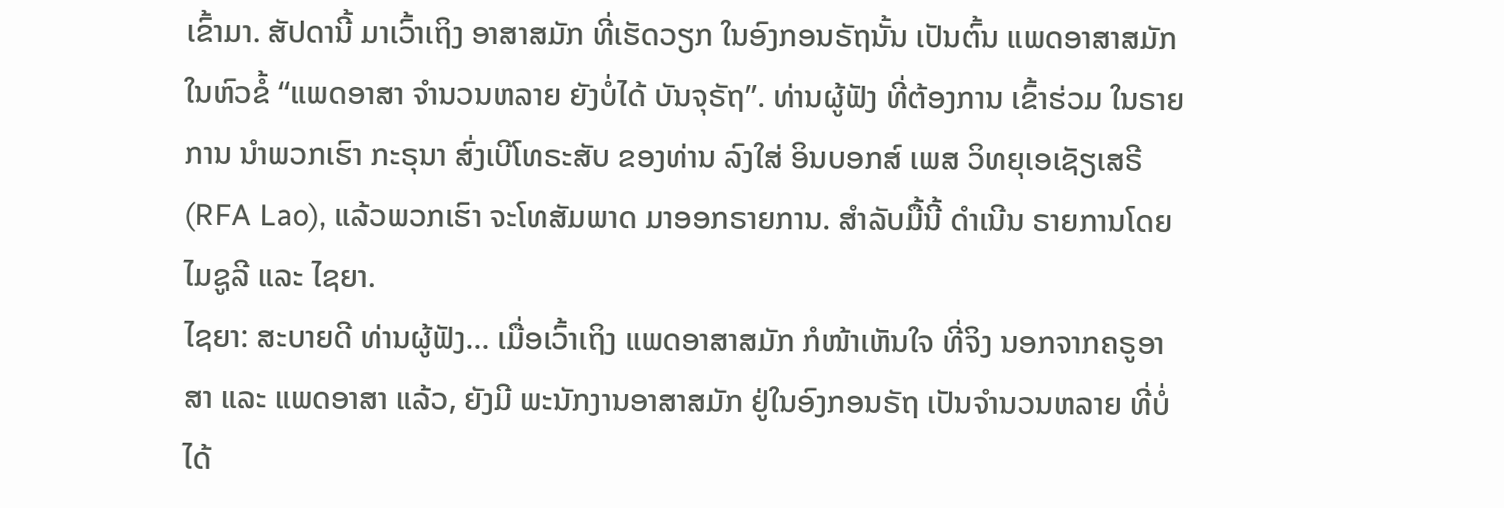ເຂົ້າມາ. ສັປດານີ້ ມາເວົ້າເຖິງ ອາສາສມັກ ທີ່ເຮັດວຽກ ໃນອົງກອນຣັຖນັ້ນ ເປັນຕົ້ນ ແພດອາສາສມັກ ໃນຫົວຂໍ້ “ແພດອາສາ ຈຳນວນຫລາຍ ຍັງບໍ່ໄດ້ ບັນຈຸຣັຖ”. ທ່ານຜູ້ຟັງ ທີ່ຕ້ອງການ ເຂົ້າຮ່ວມ ໃນຣາຍການ ນຳພວກເຮົາ ກະຣຸນາ ສົ່ງເບີໂທຣະສັບ ຂອງທ່ານ ລົງໃສ່ ອິນບອກສ໌ ເພສ ວິທຍຸເອເຊັຽເສຣີ (RFA Lao), ແລ້ວພວກເຮົາ ຈະໂທສັມພາດ ມາອອກຣາຍການ. ສຳລັບມື້ນີ້ ດຳເນີນ ຣາຍການໂດຍ ໄມຊູລີ ແລະ ໄຊຍາ.
ໄຊຍາ: ສະບາຍດີ ທ່ານຜູ້ຟັງ… ເມື່ອເວົ້າເຖິງ ແພດອາສາສມັກ ກໍໜ້າເຫັນໃຈ ທີ່ຈິງ ນອກຈາກຄຣູອາສາ ແລະ ແພດອາສາ ແລ້ວ, ຍັງມີ ພະນັກງານອາສາສມັກ ຢູ່ໃນອົງກອນຣັຖ ເປັນຈຳນວນຫລາຍ ທີ່ບໍ່ໄດ້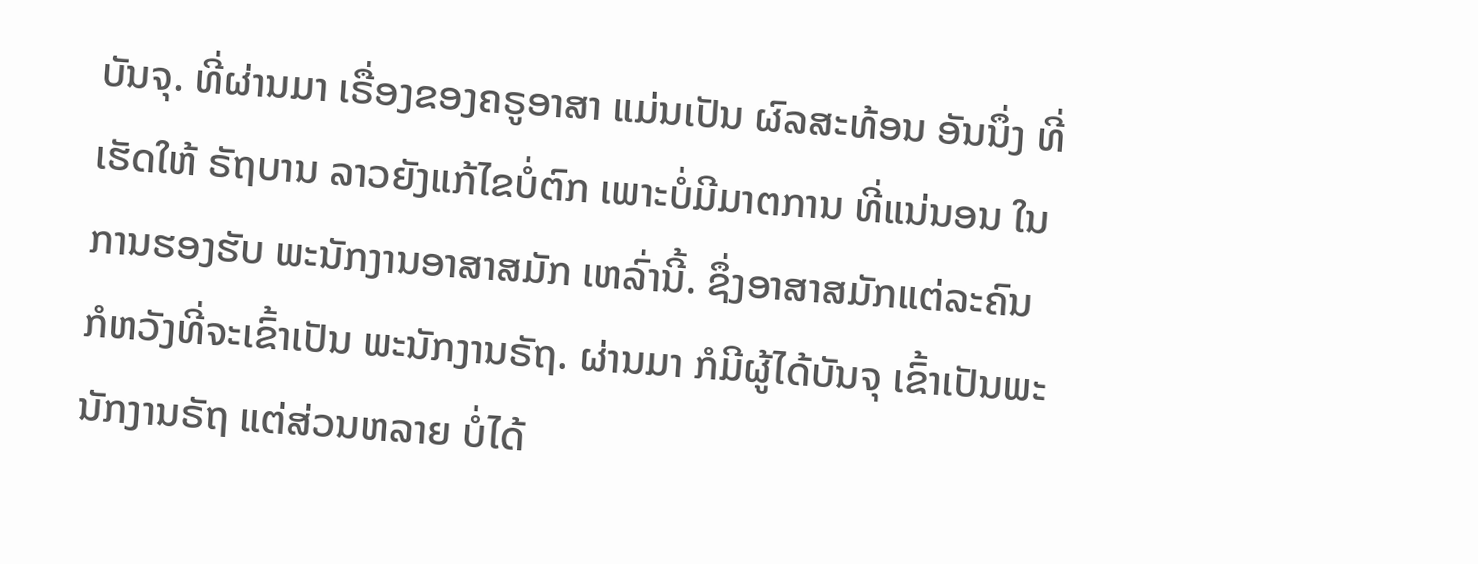ບັນຈຸ. ທີ່ຜ່ານມາ ເຣື່ອງຂອງຄຣູອາສາ ແມ່ນເປັນ ຜົລສະທ້ອນ ອັນນຶ່ງ ທີ່ເຮັດໃຫ້ ຣັຖບານ ລາວຍັງແກ້ໄຂບໍ່ຕົກ ເພາະບໍ່ມີມາຕການ ທີ່ແນ່ນອນ ໃນການຮອງຮັບ ພະນັກງານອາສາສມັກ ເຫລົ່ານີ້. ຊຶ່ງອາສາສມັກແຕ່ລະຄົນ ກໍຫວັງທີ່ຈະເຂົ້າເປັນ ພະນັກງານຣັຖ. ຜ່ານມາ ກໍມີຜູ້ໄດ້ບັນຈຸ ເຂົ້າເປັນພະນັກງານຣັຖ ແຕ່ສ່ວນຫລາຍ ບໍ່ໄດ້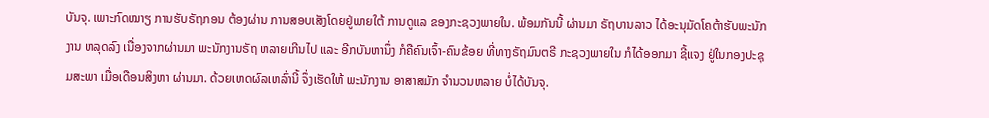ບັນຈຸ. ເພາະກົດໝາຽ ການຮັບຣັຖກອນ ຕ້ອງຜ່ານ ການສອບເສັງໂດຍຢູ່ພາຍໃຕ້ ການດູແລ ຂອງກະຊວງພາຍໃນ. ພ້ອມກັນນີ້ ຜ່ານມາ ຣັຖບານລາວ ໄດ້ອະນຸມັດໂຄຕ້າຮັບພະນັກງານ ຫລຸດລົງ ເນື່ອງຈາກຜ່ານມາ ພະນັກງານຣັຖ ຫລາຍເກີນໄປ ແລະ ອີກບັນຫານຶ່ງ ກໍຄືຄົນເຈົ້າ-ຄົນຂ້ອຍ ທີ່ທາງຣັຖມົນຕຣີ ກະຊວງພາຍໃນ ກໍໄດ້ອອກມາ ຊີ້ແຈງ ຢູ່ໃນກອງປະຊຸມສະພາ ເມື່ອເດືອນສິງຫາ ຜ່ານມາ. ດ້ວຍເຫດຜົລເຫລົ່ານີ້ ຈຶ່ງເຮັດໃຫ້ ພະນັກງານ ອາສາສມັກ ຈຳນວນຫລາຍ ບໍ່ໄດ້ບັນຈຸ.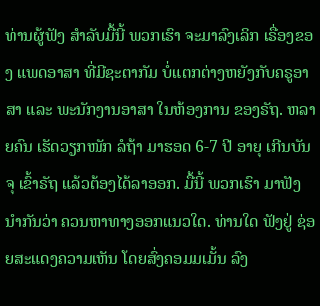ທ່ານຜູ້ຟັງ ສຳລັບມື້ນີ້ ພວກເຮົາ ຈະມາລົງເລິກ ເຣື່ອງຂອງ ແພດອາສາ ທີ່ມີຊະຕາກັມ ບໍ່ແຕກຕ່າງຫຍັງກັບຄຣູອາສາ ແລະ ພະນັກງານອາສາ ໃນຫ້ອງການ ຂອງຣັຖ. ຫລາຍຄົນ ເຮັດວຽກໜັກ ລໍຖ້າ ມາຮອດ 6-7 ປີ ອາຍຸ ເກີນບັນຈຸ ເຂົ້າຣັຖ ແລ້ວຕ້ອງໄດ້ລາອອກ. ມື້ນີ້ ພວກເຮົາ ມາຟັງນຳກັນວ່າ ຄວນຫາທາງອອກແນວໃດ. ທ່ານໃດ ຟັງຢູ່ ຊ່ອຍສະແດງຄວາມເຫັນ ໂດຍສົ່ງຄອມມເມັ້ນ ລົງ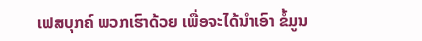ເຟສບຸກຄ໌ ພວກເຮົາດ້ວຍ ເພື່ອຈະໄດ້ນຳເອົາ ຂໍ້ມູນ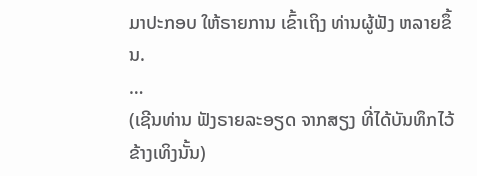ມາປະກອບ ໃຫ້ຣາຍການ ເຂົ້າເຖິງ ທ່ານຜູ້ຟັງ ຫລາຍຂຶ້ນ.
…
(ເຊີນທ່ານ ຟັງຣາຍລະອຽດ ຈາກສຽງ ທີ່ໄດ້ບັນທຶກໄວ້ ຂ້າງເທິງນັ້ນ)